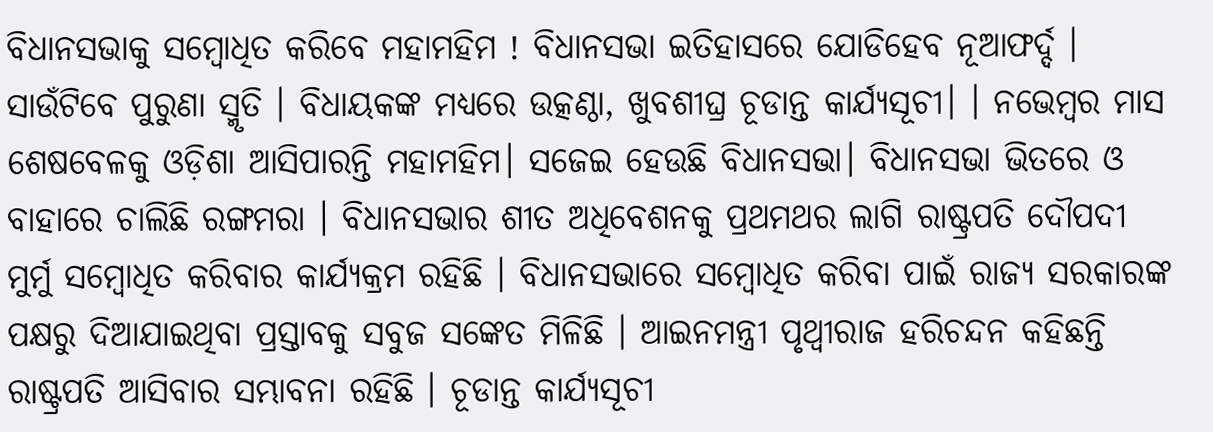ବିଧାନସଭାକୁ ସମ୍ବୋଧିତ କରିବେ ମହାମହିମ ! ବିଧାନସଭା ଇତିହାସରେ ଯୋଡିହେବ ନୂଆଫର୍ଦ୍ଦ । ସାଉଁଟିବେ ପୁରୁଣା ସ୍ମୃତି । ବିଧାୟକଙ୍କ ମଧ୍ୟରେ ଉତ୍କଣ୍ଠା, ଖୁବଶୀଘ୍ର ଚୂଡାନ୍ତ କାର୍ଯ୍ୟସୂଚୀ। । ନଭେମ୍ବର ମାସ ଶେଷବେଳକୁ ଓଡ଼ିଶା ଆସିପାରନ୍ତି ମହାମହିମ। ସଜେଇ ହେଉଛି ବିଧାନସଭା। ବିଧାନସଭା ଭିତରେ ଓ ବାହାରେ ଚାଲିଛି ରଙ୍ଗମରା । ବିଧାନସଭାର ଶୀତ ଅଧିବେଶନକୁ ପ୍ରଥମଥର ଲାଗି ରାଷ୍ଟ୍ରପତି ଦୌପଦୀ ମୁର୍ମୁ ସମ୍ବୋଧିତ କରିବାର କାର୍ଯ୍ୟକ୍ରମ ରହିଛି । ବିଧାନସଭାରେ ସମ୍ବୋଧିତ କରିବା ପାଇଁ ରାଜ୍ୟ ସରକାରଙ୍କ ପକ୍ଷରୁ ଦିଆଯାଇଥିବା ପ୍ରସ୍ତାବକୁ ସବୁଜ ସଙ୍କେତ ମିଳିଛି । ଆଇନମନ୍ତ୍ରୀ ପୃଥ୍ବୀରାଜ ହରିଚନ୍ଦନ କହିଛନ୍ତି ରାଷ୍ଟ୍ରପତି ଆସିବାର ସମ୍ଭାବନା ରହିଛି । ଚୂଡାନ୍ତ କାର୍ଯ୍ୟସୂଚୀ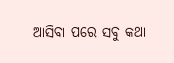ଆସିବା ପରେ ସବୁ କଥା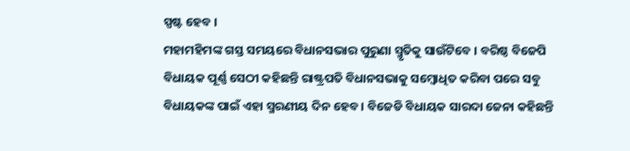ସ୍ପଷ୍ଟ ହେବ ।
ମହାମହିମଙ୍କ ଗସ୍ତ ସମୟରେ ବିଧାନସଭାର ପୁରୁଣା ସ୍ମୃତିକୁ ସାଉଁଟିବେ । ବରିଷ୍ଠ ବିଜେପି ବିଧାୟକ ପୂର୍ଣ୍ଣ ସେଠୀ କହିଛନ୍ତି ରାଷ୍ଟ୍ରପତି ବିଧାନସଭାକୁ ସମ୍ବୋଧିତ କରିବା ପରେ ସବୁ ବିଧାୟକଙ୍କ ପାଇଁ ଏହା ସ୍ମରଣୀୟ ଦିନ ହେବ । ବିଜେଡି ବିଧାୟକ ସାରଦା ଜେନା କହିଛନ୍ତି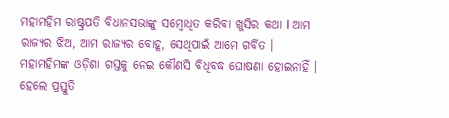ମହାମହିମ ରାଷ୍ଟ୍ରପତି ବିଧାନସଭାଙ୍କୁ ସମ୍ବୋଧିତ କରିବା ଖୁସିର କଥା l ଆମ ରାଜ୍ୟର ଝିଅ, ଆମ ରାଜ୍ୟର ବୋହୂ, ସେଥିପାଇଁ ଆମେ ଗର୍ବିତ । ମହାମହିମଙ୍କ ଓଡ଼ିଶା ଗସ୍ତକୁ ନେଇ କୌଣସି ବିଧିବଦ୍ଧ ଘୋଷଣା ହୋଇନାହିଁ । ହେଲେ ପ୍ରସ୍ତୁତି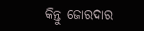କିନ୍ତୁ ଜୋରଦାର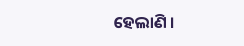ହେଲାଣି ।